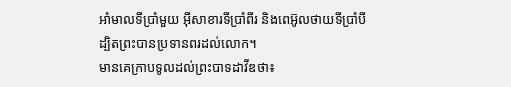អាំមាលទីប្រាំមួយ អ៊ីសាខារទីប្រាំពីរ និងពេអ៊ូលថាយទីប្រាំបី ដ្បិតព្រះបានប្រទានពរដល់លោក។
មានគេក្រាបទូលដល់ព្រះបាទដាវីឌថា៖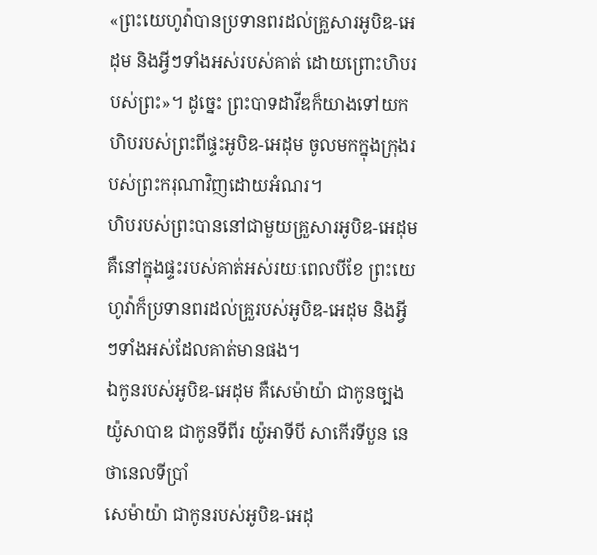«ព្រះយេហូវ៉ាបានប្រទានពរដល់គ្រួសារអូបិឌ-អេដុម និងអ្វីៗទាំងអស់របស់គាត់ ដោយព្រោះហិបរបស់ព្រះ»។ ដូច្នេះ ព្រះបាទដាវីឌក៏យាងទៅយកហិបរបស់ព្រះពីផ្ទះអូបិឌ-អេដុម ចូលមកក្នុងក្រុងរបស់ព្រះករុណាវិញដោយអំណរ។
ហិបរបស់ព្រះបាននៅជាមួយគ្រួសារអូបិឌ-អេដុម គឺនៅក្នុងផ្ទះរបស់គាត់អស់រយៈពេលបីខែ ព្រះយេហូវ៉ាក៏ប្រទានពរដល់គ្រួរបស់អូបិឌ-អេដុម និងអ្វីៗទាំងអស់ដែលគាត់មានផង។
ឯកូនរបស់អូបិឌ-អេដុម គឺសេម៉ាយ៉ា ជាកូនច្បង យ៉ូសាបាឌ ជាកូនទីពីរ យ៉ូអាទីបី សាកើរទីបួន នេថានេលទីប្រាំ
សេម៉ាយ៉ា ជាកូនរបស់អូបិឌ-អេដុ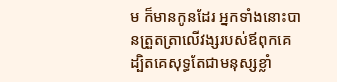ម ក៏មានកូនដែរ អ្នកទាំងនោះបានត្រួតត្រាលើវង្សរបស់ឪពុកគេ ដ្បិតគេសុទ្ធតែជាមនុស្សខ្លាំ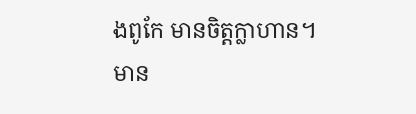ងពូកែ មានចិត្តក្លាហាន។
មាន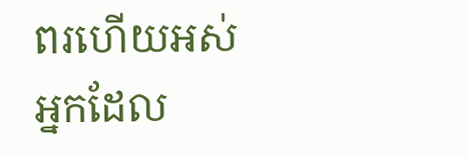ពរហើយអស់អ្នកដែល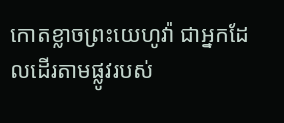កោតខ្លាចព្រះយេហូវ៉ា ជាអ្នកដែលដើរតាមផ្លូវរបស់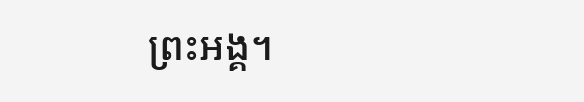ព្រះអង្គ។